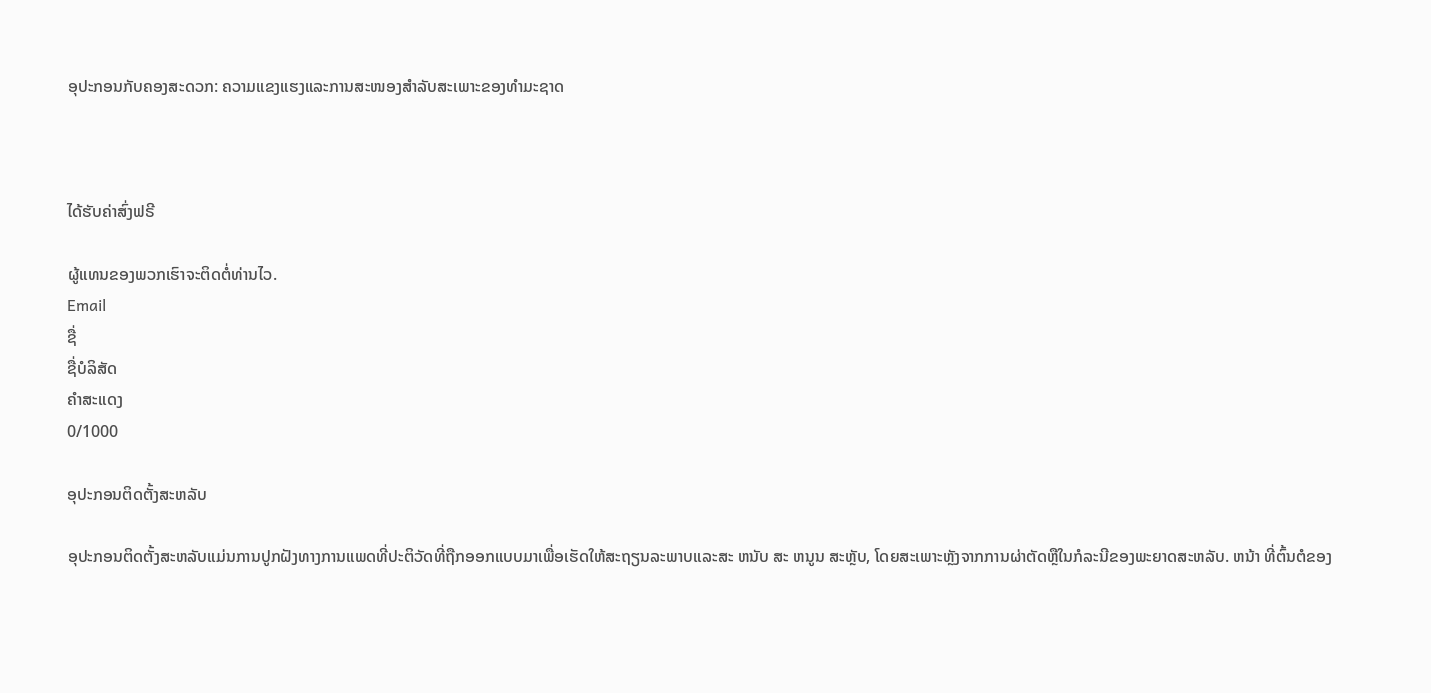ອຸປະກອນກັບຄອງສະດວກ: ຄວາມແຂງແຮງແລະການສະໜອງສໍາລັບສະເພາະຂອງທໍາມະຊາດ



ໄດ້ຮັບຄ່າສົ່ງຟຣີ

ຜູ້ແທນຂອງພວກເຮົາຈະຕິດຕໍ່ທ່ານໄວ.
Email
ຊື່
ຊື່ບໍລິສັດ
ຄຳສະແດງ
0/1000

ອຸປະກອນຕິດຕັ້ງສະຫລັບ

ອຸປະກອນຕິດຕັ້ງສະຫລັບແມ່ນການປູກຝັງທາງການແພດທີ່ປະຕິວັດທີ່ຖືກອອກແບບມາເພື່ອເຮັດໃຫ້ສະຖຽນລະພາບແລະສະ ຫນັບ ສະ ຫນູນ ສະຫຼັບ, ໂດຍສະເພາະຫຼັງຈາກການຜ່າຕັດຫຼືໃນກໍລະນີຂອງພະຍາດສະຫລັບ. ຫນ້າ ທີ່ຕົ້ນຕໍຂອງ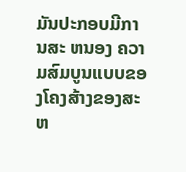ມັນປະກອບມີການສະ ຫນອງ ຄວາມສົມບູນແບບຂອງໂຄງສ້າງຂອງສະຫ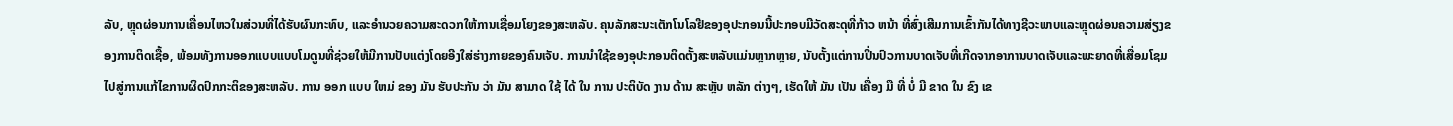ລັບ, ຫຼຸດຜ່ອນການເຄື່ອນໄຫວໃນສ່ວນທີ່ໄດ້ຮັບຜົນກະທົບ, ແລະອໍານວຍຄວາມສະດວກໃຫ້ການເຊື່ອມໂຍງຂອງສະຫລັບ. ຄຸນລັກສະນະເຕັກໂນໂລຢີຂອງອຸປະກອນນີ້ປະກອບມີວັດສະດຸທີ່ກ້າວ ຫນ້າ ທີ່ສົ່ງເສີມການເຂົ້າກັນໄດ້ທາງຊີວະພາບແລະຫຼຸດຜ່ອນຄວາມສ່ຽງຂອງການຕິດເຊື້ອ, ພ້ອມທັງການອອກແບບແບບໂມດູນທີ່ຊ່ວຍໃຫ້ມີການປັບແຕ່ງໂດຍອີງໃສ່ຮ່າງກາຍຂອງຄົນເຈັບ. ການນໍາໃຊ້ຂອງອຸປະກອນຕິດຕັ້ງສະຫລັບແມ່ນຫຼາກຫຼາຍ, ນັບຕັ້ງແຕ່ການປິ່ນປົວການບາດເຈັບທີ່ເກີດຈາກອາການບາດເຈັບແລະພະຍາດທີ່ເສື່ອມໂຊມໄປສູ່ການແກ້ໄຂການຜິດປົກກະຕິຂອງສະຫລັບ. ການ ອອກ ແບບ ໃຫມ່ ຂອງ ມັນ ຮັບປະກັນ ວ່າ ມັນ ສາມາດ ໃຊ້ ໄດ້ ໃນ ການ ປະຕິບັດ ງານ ດ້ານ ສະຫຼັບ ຫລັກ ຕ່າງໆ, ເຮັດໃຫ້ ມັນ ເປັນ ເຄື່ອງ ມື ທີ່ ບໍ່ ມີ ຂາດ ໃນ ຂົງ ເຂ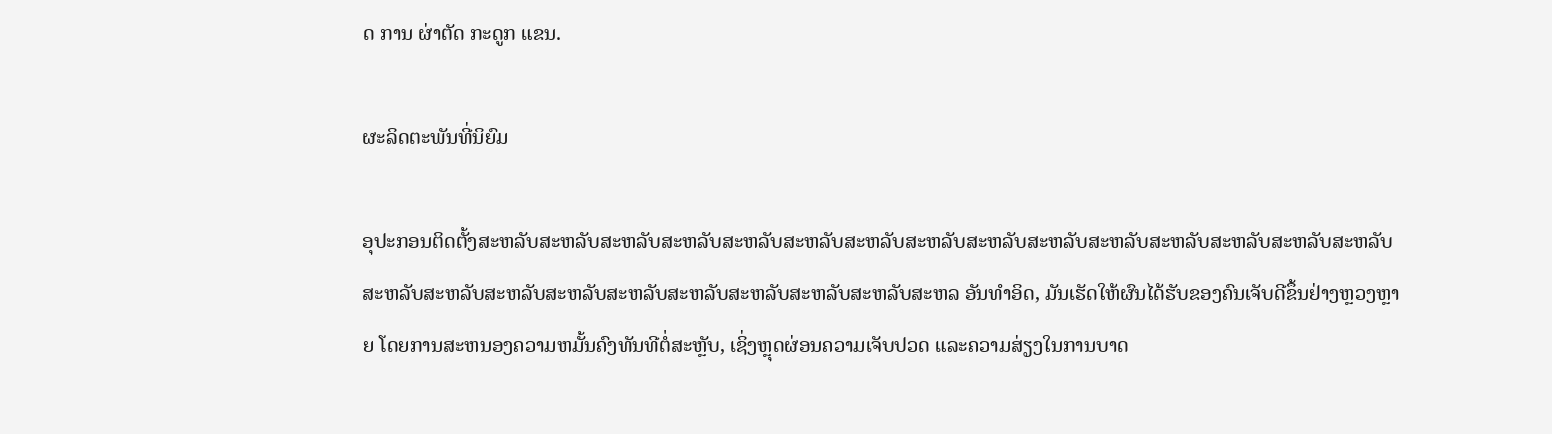ດ ການ ຜ່າຕັດ ກະດູກ ແຂນ.

ຜະລິດຕະພັນທີ່ນິຍົມ

ອຸປະກອນຕິດຕັ້ງສະຫລັບສະຫລັບສະຫລັບສະຫລັບສະຫລັບສະຫລັບສະຫລັບສະຫລັບສະຫລັບສະຫລັບສະຫລັບສະຫລັບສະຫລັບສະຫລັບສະຫລັບສະຫລັບສະຫລັບສະຫລັບສະຫລັບສະຫລັບສະຫລັບສະຫລັບສະຫລັບສະຫລັບສະຫລ ອັນທໍາອິດ, ມັນເຮັດໃຫ້ຜົນໄດ້ຮັບຂອງຄົນເຈັບດີຂຶ້ນຢ່າງຫຼວງຫຼາຍ ໂດຍການສະຫນອງຄວາມຫມັ້ນຄົງທັນທີຕໍ່ສະຫຼັບ, ເຊິ່ງຫຼຸດຜ່ອນຄວາມເຈັບປວດ ແລະຄວາມສ່ຽງໃນການບາດ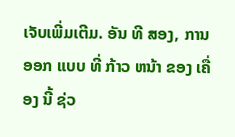ເຈັບເພີ່ມເຕີມ. ອັນ ທີ ສອງ, ການ ອອກ ແບບ ທີ່ ກ້າວ ຫນ້າ ຂອງ ເຄື່ອງ ນີ້ ຊ່ວ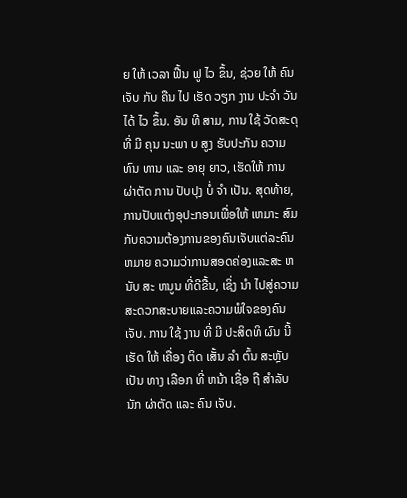ຍ ໃຫ້ ເວລາ ຟື້ນ ຟູ ໄວ ຂຶ້ນ, ຊ່ວຍ ໃຫ້ ຄົນ ເຈັບ ກັບ ຄືນ ໄປ ເຮັດ ວຽກ ງານ ປະຈໍາ ວັນ ໄດ້ ໄວ ຂຶ້ນ. ອັນ ທີ ສາມ, ການ ໃຊ້ ວັດສະດຸ ທີ່ ມີ ຄຸນ ນະພາ ບ ສູງ ຮັບປະກັນ ຄວາມ ທົນ ທານ ແລະ ອາຍຸ ຍາວ, ເຮັດໃຫ້ ການ ຜ່າຕັດ ການ ປັບປຸງ ບໍ່ ຈໍາ ເປັນ. ສຸດທ້າຍ, ການປັບແຕ່ງອຸປະກອນເພື່ອໃຫ້ ເຫມາະ ສົມກັບຄວາມຕ້ອງການຂອງຄົນເຈັບແຕ່ລະຄົນ ຫມາຍ ຄວາມວ່າການສອດຄ່ອງແລະສະ ຫນັບ ສະ ຫນູນ ທີ່ດີຂື້ນ, ເຊິ່ງ ນໍາ ໄປສູ່ຄວາມສະດວກສະບາຍແລະຄວາມພໍໃຈຂອງຄົນເຈັບ. ການ ໃຊ້ ງານ ທີ່ ມີ ປະສິດທິ ຜົນ ນີ້ ເຮັດ ໃຫ້ ເຄື່ອງ ຕິດ ເສັ້ນ ລໍາ ຕົ້ນ ສະຫຼັບ ເປັນ ທາງ ເລືອກ ທີ່ ຫນ້າ ເຊື່ອ ຖື ສໍາລັບ ນັກ ຜ່າຕັດ ແລະ ຄົນ ເຈັບ.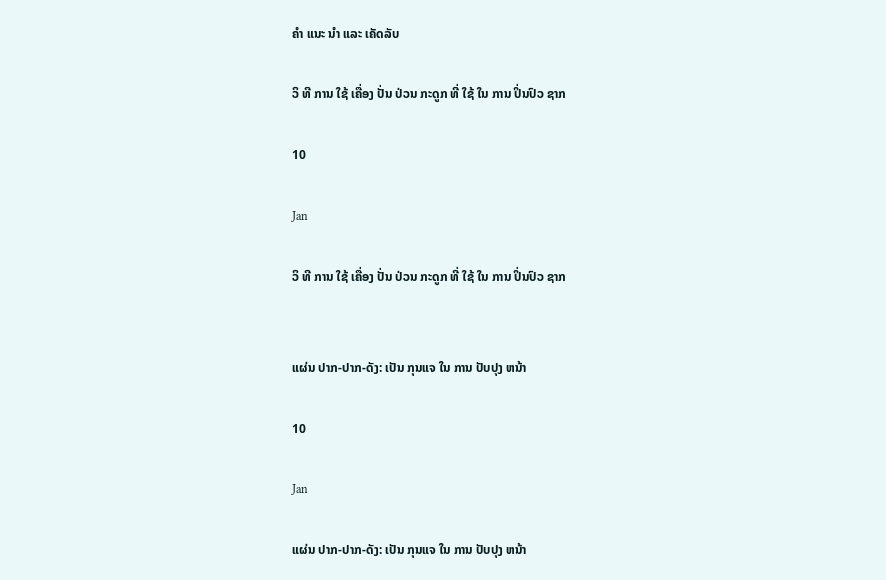ຄໍາ ແນະ ນໍາ ແລະ ເຄັດລັບ

ວິ ທີ ການ ໃຊ້ ເຄື່ອງ ປັ່ນ ປ່ວນ ກະດູກ ທີ່ ໃຊ້ ໃນ ການ ປິ່ນປົວ ຊາກ

10

Jan

ວິ ທີ ການ ໃຊ້ ເຄື່ອງ ປັ່ນ ປ່ວນ ກະດູກ ທີ່ ໃຊ້ ໃນ ການ ປິ່ນປົວ ຊາກ


ແຜ່ນ ປາກ-ປາກ-ດັງ: ເປັນ ກຸນແຈ ໃນ ການ ປັບປຸງ ຫນ້າ

10

Jan

ແຜ່ນ ປາກ-ປາກ-ດັງ: ເປັນ ກຸນແຈ ໃນ ການ ປັບປຸງ ຫນ້າ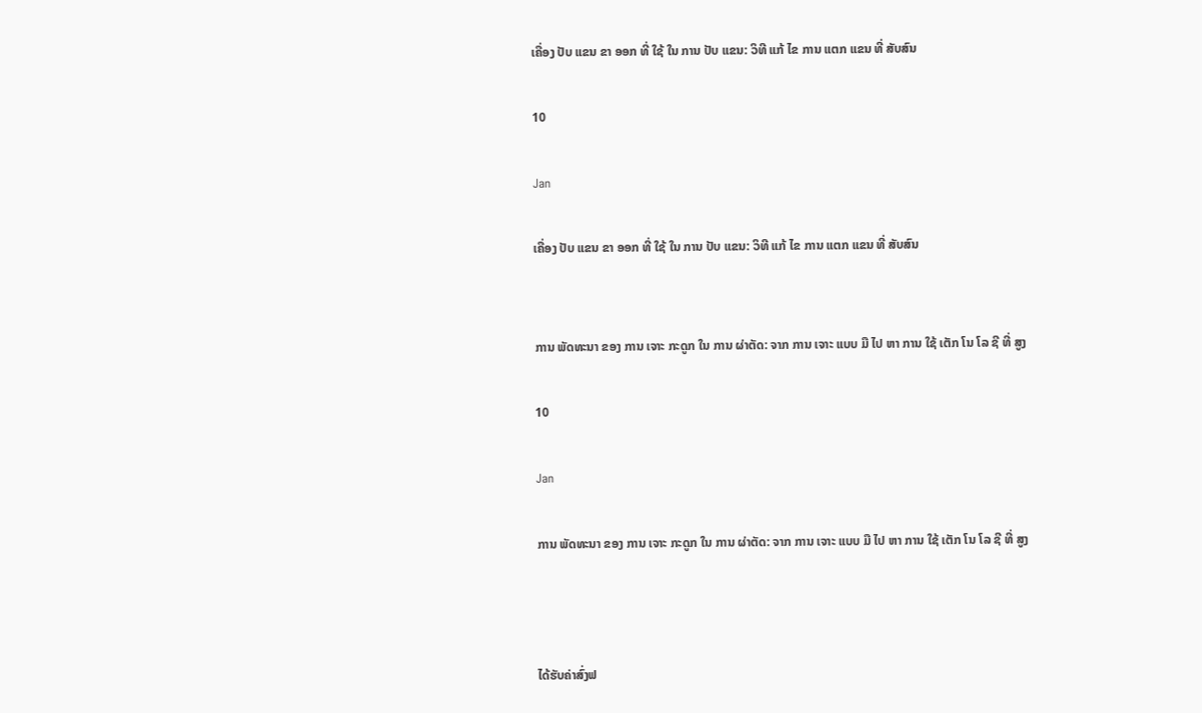ເຄື່ອງ ປັບ ແຂນ ຂາ ອອກ ທີ່ ໃຊ້ ໃນ ການ ປັບ ແຂນ: ວິທີ ແກ້ ໄຂ ການ ແຕກ ແຂນ ທີ່ ສັບສົນ

10

Jan

ເຄື່ອງ ປັບ ແຂນ ຂາ ອອກ ທີ່ ໃຊ້ ໃນ ການ ປັບ ແຂນ: ວິທີ ແກ້ ໄຂ ການ ແຕກ ແຂນ ທີ່ ສັບສົນ


ການ ພັດທະນາ ຂອງ ການ ເຈາະ ກະດູກ ໃນ ການ ຜ່າຕັດ: ຈາກ ການ ເຈາະ ແບບ ມື ໄປ ຫາ ການ ໃຊ້ ເຕັກ ໂນ ໂລ ຊີ ທີ່ ສູງ

10

Jan

ການ ພັດທະນາ ຂອງ ການ ເຈາະ ກະດູກ ໃນ ການ ຜ່າຕັດ: ຈາກ ການ ເຈາະ ແບບ ມື ໄປ ຫາ ການ ໃຊ້ ເຕັກ ໂນ ໂລ ຊີ ທີ່ ສູງ



ໄດ້ຮັບຄ່າສົ່ງຟ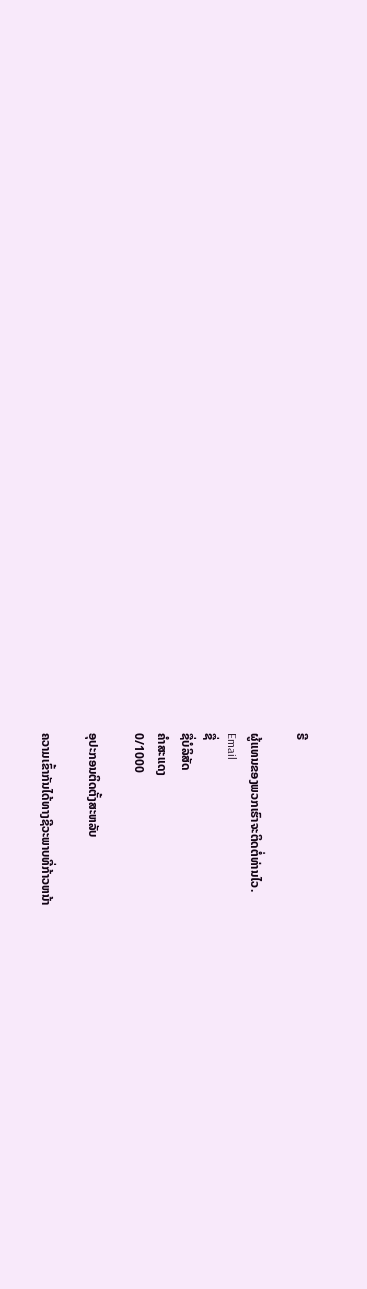ຣີ

ຜູ້ແທນຂອງພວກເຮົາຈະຕິດຕໍ່ທ່ານໄວ.
Email
ຊື່
ຊື່ບໍລິສັດ
ຄຳສະແດງ
0/1000

ອຸປະກອນຕິດຕັ້ງສະຫລັບ

ຄວາມເຂົ້າກັນໄດ້ທາງຊີວະພາບທີ່ກ້າວຫນ້າ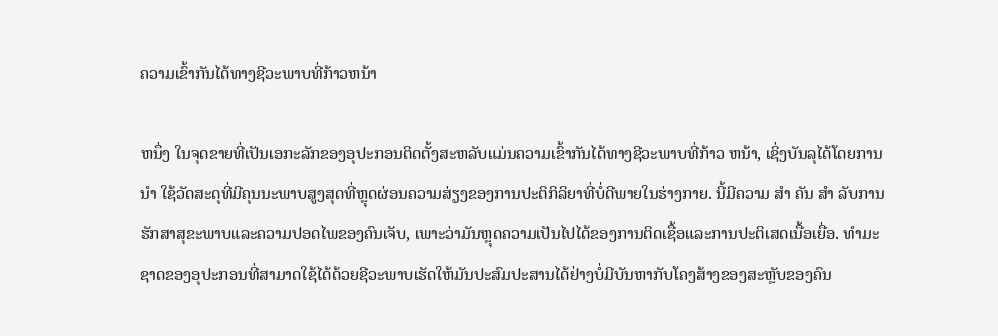ຄວາມເຂົ້າກັນໄດ້ທາງຊີວະພາບທີ່ກ້າວຫນ້າ

ຫນຶ່ງ ໃນຈຸດຂາຍທີ່ເປັນເອກະລັກຂອງອຸປະກອນຕິດຕັ້ງສະຫລັບແມ່ນຄວາມເຂົ້າກັນໄດ້ທາງຊີວະພາບທີ່ກ້າວ ຫນ້າ, ເຊິ່ງບັນລຸໄດ້ໂດຍການ ນໍາ ໃຊ້ວັດສະດຸທີ່ມີຄຸນນະພາບສູງສຸດທີ່ຫຼຸດຜ່ອນຄວາມສ່ຽງຂອງການປະຕິກິລິຍາທີ່ບໍ່ດີພາຍໃນຮ່າງກາຍ. ນີ້ມີຄວາມ ສໍາ ຄັນ ສໍາ ລັບການຮັກສາສຸຂະພາບແລະຄວາມປອດໄພຂອງຄົນເຈັບ, ເພາະວ່າມັນຫຼຸດຄວາມເປັນໄປໄດ້ຂອງການຕິດເຊື້ອແລະການປະຕິເສດເນື້ອເຍື່ອ. ທໍາມະຊາດຂອງອຸປະກອນທີ່ສາມາດໃຊ້ໄດ້ດ້ວຍຊີວະພາບເຮັດໃຫ້ມັນປະສົມປະສານໄດ້ຢ່າງບໍ່ມີບັນຫາກັບໂຄງສ້າງຂອງສະຫຼັບຂອງຄົນ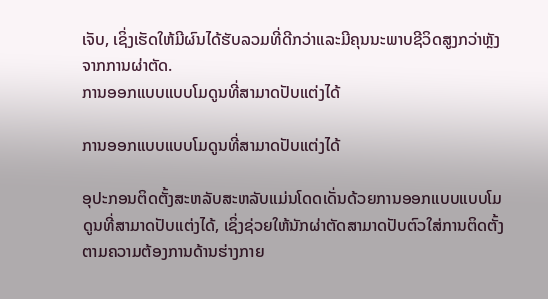ເຈັບ, ເຊິ່ງເຮັດໃຫ້ມີຜົນໄດ້ຮັບລວມທີ່ດີກວ່າແລະມີຄຸນນະພາບຊີວິດສູງກວ່າຫຼັງຈາກການຜ່າຕັດ.
ການອອກແບບແບບໂມດູນທີ່ສາມາດປັບແຕ່ງໄດ້

ການອອກແບບແບບໂມດູນທີ່ສາມາດປັບແຕ່ງໄດ້

ອຸປະກອນຕິດຕັ້ງສະຫລັບສະຫລັບແມ່ນໂດດເດັ່ນດ້ວຍການອອກແບບແບບໂມດູນທີ່ສາມາດປັບແຕ່ງໄດ້, ເຊິ່ງຊ່ວຍໃຫ້ນັກຜ່າຕັດສາມາດປັບຕົວໃສ່ການຕິດຕັ້ງຕາມຄວາມຕ້ອງການດ້ານຮ່າງກາຍ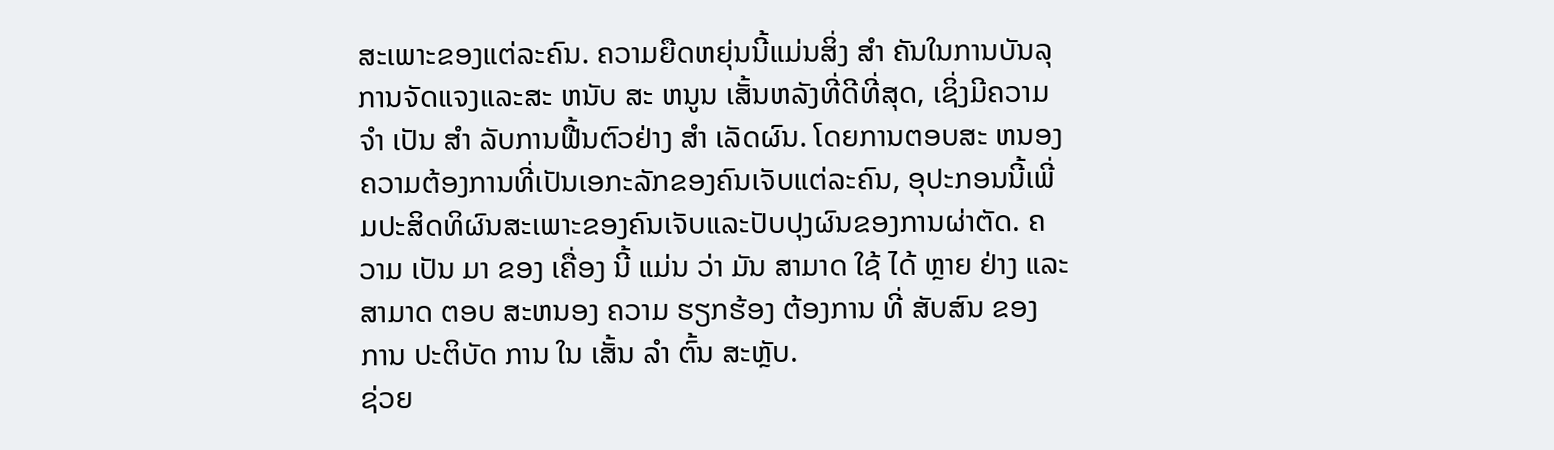ສະເພາະຂອງແຕ່ລະຄົນ. ຄວາມຍືດຫຍຸ່ນນີ້ແມ່ນສິ່ງ ສໍາ ຄັນໃນການບັນລຸການຈັດແຈງແລະສະ ຫນັບ ສະ ຫນູນ ເສັ້ນຫລັງທີ່ດີທີ່ສຸດ, ເຊິ່ງມີຄວາມ ຈໍາ ເປັນ ສໍາ ລັບການຟື້ນຕົວຢ່າງ ສໍາ ເລັດຜົນ. ໂດຍການຕອບສະ ຫນອງ ຄວາມຕ້ອງການທີ່ເປັນເອກະລັກຂອງຄົນເຈັບແຕ່ລະຄົນ, ອຸປະກອນນີ້ເພີ່ມປະສິດທິຜົນສະເພາະຂອງຄົນເຈັບແລະປັບປຸງຜົນຂອງການຜ່າຕັດ. ຄວາມ ເປັນ ມາ ຂອງ ເຄື່ອງ ນີ້ ແມ່ນ ວ່າ ມັນ ສາມາດ ໃຊ້ ໄດ້ ຫຼາຍ ຢ່າງ ແລະ ສາມາດ ຕອບ ສະຫນອງ ຄວາມ ຮຽກຮ້ອງ ຕ້ອງການ ທີ່ ສັບສົນ ຂອງ ການ ປະຕິບັດ ການ ໃນ ເສັ້ນ ລໍາ ຕົ້ນ ສະຫຼັບ.
ຊ່ວຍ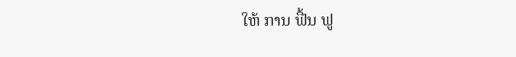ໃຫ້ ການ ຟື້ນ ຟູ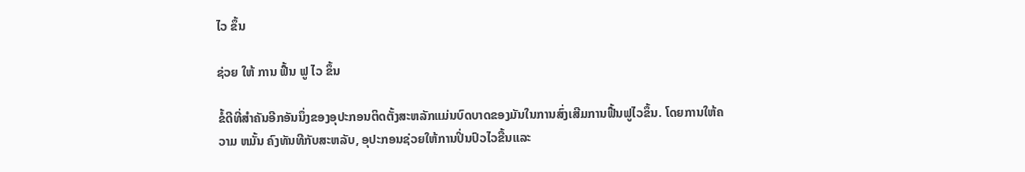ໄວ ຂຶ້ນ

ຊ່ວຍ ໃຫ້ ການ ຟື້ນ ຟູ ໄວ ຂຶ້ນ

ຂໍ້ດີທີ່ສໍາຄັນອີກອັນນຶ່ງຂອງອຸປະກອນຕິດຕັ້ງສະຫລັກແມ່ນບົດບາດຂອງມັນໃນການສົ່ງເສີມການຟື້ນຟູໄວຂຶ້ນ. ໂດຍການໃຫ້ຄວາມ ຫມັ້ນ ຄົງທັນທີກັບສະຫລັບ, ອຸປະກອນຊ່ວຍໃຫ້ການປິ່ນປົວໄວຂື້ນແລະ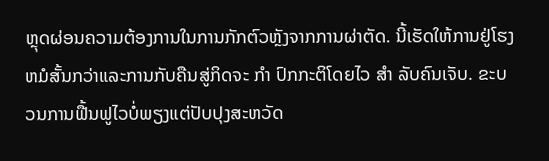ຫຼຸດຜ່ອນຄວາມຕ້ອງການໃນການກັກຕົວຫຼັງຈາກການຜ່າຕັດ. ນີ້ເຮັດໃຫ້ການຢູ່ໂຮງຫມໍສັ້ນກວ່າແລະການກັບຄືນສູ່ກິດຈະ ກໍາ ປົກກະຕິໂດຍໄວ ສໍາ ລັບຄົນເຈັບ. ຂະບວນການຟື້ນຟູໄວບໍ່ພຽງແຕ່ປັບປຸງສະຫວັດ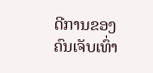ດີການຂອງຄົນເຈັບເທົ່າ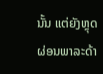ນັ້ນ ແຕ່ຍັງຫຼຸດຜ່ອນພາລະດ້າ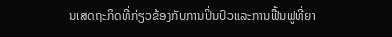ນເສດຖະກິດທີ່ກ່ຽວຂ້ອງກັບການປິ່ນປົວແລະການຟື້ນຟູທີ່ຍາ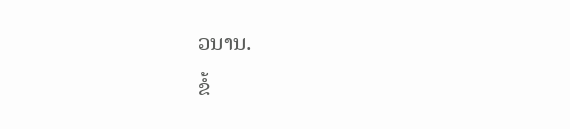ວນານ.
ຂໍ້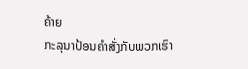ຄ້າຍ
ກະລຸນາປ້ອນຄຳສັ່ງກັບພວກເຮົາ